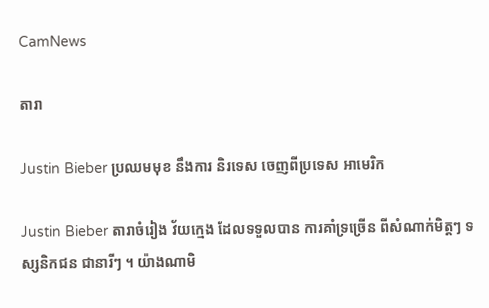CamNews

តារា

Justin Bieber ប្រឈមមុខ នឹងការ និរទេស ចេញពីប្រទេស អាមេរិក

Justin Bieber តារាចំរៀង វ័យក្មេង ដែលទទួលបាន ការគាំទ្រច្រើន ពីសំណាក់មិត្តៗ ទស្សនិកជន ជានារីៗ ។ យ៉ាងណាមិ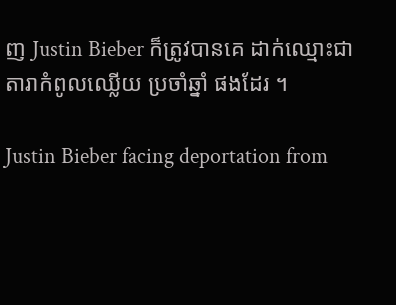ញ Justin Bieber ក៏ត្រូវបានគេ ដាក់ឈ្មោះជា តារាកំពូលឈ្លើយ ប្រចាំឆ្នាំ ផងដែរ ។

Justin Bieber facing deportation from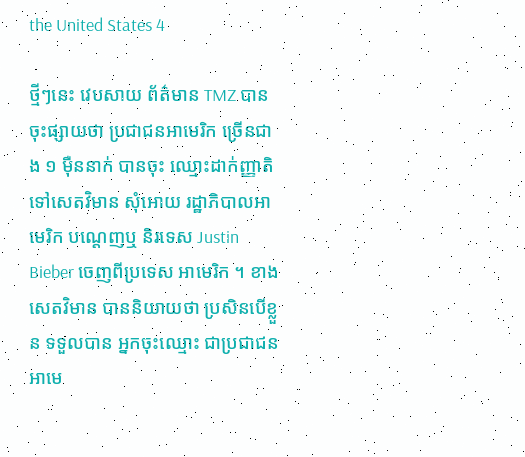the United States 4

ថ្មីៗនេះ វេបសាយ ព័ត៌មាន TMZ បានចុះផ្សាយថា ប្រជាជនអាមេរិក ច្រើនជាង ១ ម៉ឺននាក់ បានចុះ ឈ្មោះដាក់ញ្ញាតិ ទៅសេតវិមាន សុំអោយ រដ្ឋាភិបាលអាមេរិក បណ្តេញឬ និរទេស Justin Bieber ចេញពីប្រទេស អាមេរិក ។ ខាងសេតវិមាន បាននិយាយថា ប្រសិនបើខ្លួន ទទួលបាន អ្នកចុះឈ្មោះ ជាប្រជាជន អាមេ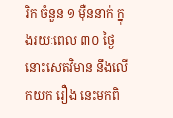រិក ចំនួន ១ ម៉ឺននាក់ ក្នុងរយៈពេល ៣០ ថ្ងៃ នោះសេតវិមាន នឹងលើកយក រឿង នេះមកពិ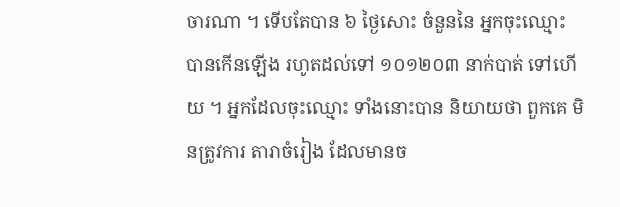ចារណា ។ ទើបតែបាន ៦ ថ្ងៃសោះ ចំនួននៃ អ្នកចុះឈ្មោះ បានកើនឡើង រហូតដល់ទៅ ១០១២០៣ នាក់បាត់ ទៅហើយ ។ អ្នកដែលចុះឈ្មោះ ទាំងនោះបាន និយាយថា ពួកគេ មិនត្រូវការ តារាចំរៀង ដែលមានច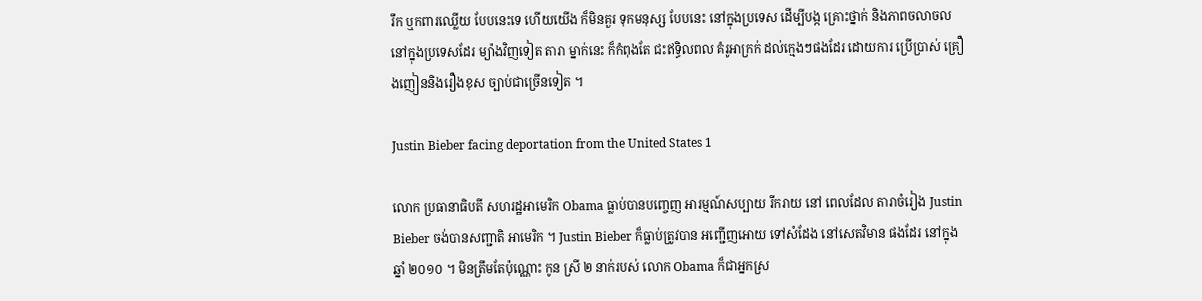រឹក ឬកពារឈ្លើយ បែបនេះទេ ហើយយើង ក៏មិនគួរ ទុកមនុស្ស បែបនេះ នៅក្នុងប្រទេស ដើម្បីបង្ក គ្រោះថ្នាក់ និងភាពចលាចល នៅក្នុងប្រទេសដែរ ម្យ៉ាងវិញទៀត តារា ម្នាក់នេះ ក៏កំពុងតែ ជះឥទ្ធិលពល គំរូអាក្រក់ ដល់ក្មេងៗផងដែរ ដោយការ ប្រើប្រាស់ គ្រឿងញៀននិងរឿងខុស ច្បាប់ជាច្រើនទៀត ។

Justin Bieber facing deportation from the United States 1

លោក ប្រធានាធិបតី សហរដ្ឋអាមេរិក Obama ធ្លាប់បានបញ្ចេញ អារម្មណ៍សប្បាយ រីករាយ នៅ ពេលដែល តារាចំរៀង Justin Bieber ចង់បានសញ្ជាតិ អាមេរិក ។ Justin Bieber ក៏ធ្លាប់ត្រូវបាន អញ្ជើញអោយ ទៅសំដែង នៅសេតវិមាន ផងដែរ នៅក្នុងឆ្នាំ ២០១០ ។ មិនត្រឹមតែប៉ុណ្ណោះ កូន ស្រី ២ នាក់របស់ លោក Obama ក៏ជាអ្នកស្រ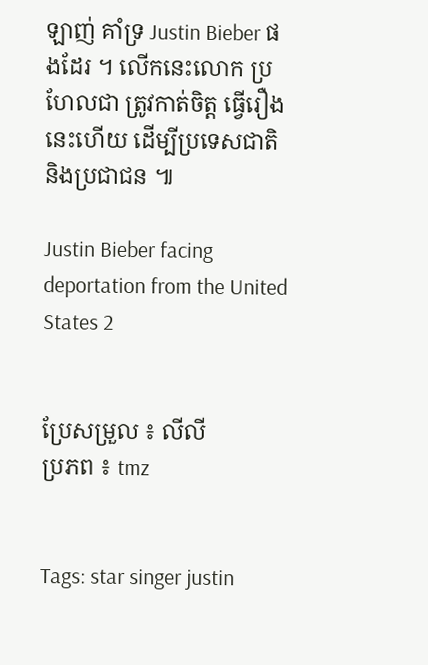ឡាញ់ គាំទ្រ Justin Bieber ផងដែរ ។ លើកនេះលោក ប្រហែលជា ត្រូវកាត់ចិត្ត ធ្វើរឿងនេះហើយ ដើម្បីប្រទេសជាតិ និងប្រជាជន ៕

Justin Bieber facing deportation from the United States 2


ប្រែសម្រួល ៖ លីលី
ប្រភព ៖ tmz


Tags: star singer justin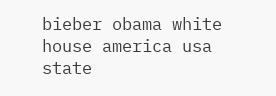bieber obama white house america usa state